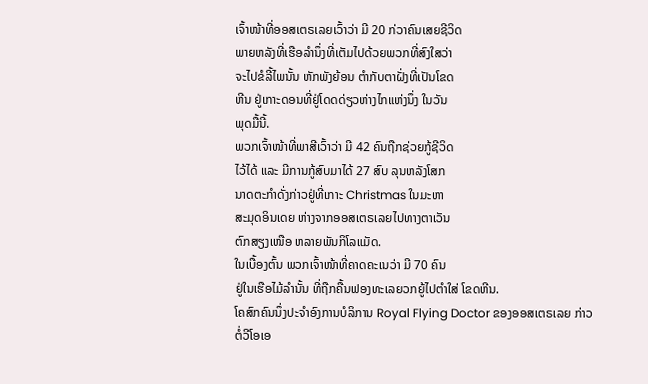ເຈົ້າໜ້າທີ່ອອສເຕຣເລຍເວົ້າວ່າ ມີ 20 ກ່ວາຄົນເສຍຊີວິດ
ພາຍຫລັງທີ່ເຮືອລໍານຶ່ງທີ່ເຕັມໄປດ້ວຍພວກທີ່ສົງໃສວ່າ
ຈະໄປຂໍລີ້ໄພນັ້ນ ຫັກພັງຍ້ອນ ຕຳກັບຕາຝັ່ງທີ່ເປັນໂຂດ
ຫີນ ຢູ່ເກາະດອນທີ່ຢູ່ໂດດດ່ຽວຫ່າງໄກແຫ່ງນຶ່ງ ໃນວັນ
ພຸດມື້ນີ້.
ພວກເຈົ້າໜ້າທີ່ພາສີເວົ້າວ່າ ມີ 42 ຄົນຖືກຊ່ວຍກູ້ຊີວິດ
ໄວ້ໄດ້ ແລະ ມີການກູ້ສົບມາໄດ້ 27 ສົບ ລຸນຫລັງໂສກ
ນາດຕະກຳດັ່ງກ່າວຢູ່ທີ່ເກາະ Christmas ໃນມະຫາ
ສະມຸດອິນເດຍ ຫ່າງຈາກອອສເຕຣເລຍໄປທາງຕາເວັນ
ຕົກສຽງເໜືອ ຫລາຍພັນກິໂລແມັດ.
ໃນເບື້ອງຕົ້ນ ພວກເຈົ້າໜ້າທີ່ຄາດຄະເນວ່າ ມີ 70 ຄົນ
ຢູ່ໃນເຮືອໄມ້ລໍານັ້ນ ທີ່ຖືກຄື້ນຟອງທະເລຍວກຍູ້ໄປຕໍາໃສ່ ໂຂດຫີນ.
ໂຄສົກຄົນນຶ່ງປະຈໍາອົງການບໍລິການ Royal Flying Doctor ຂອງອອສເຕຣເລຍ ກ່າວ
ຕໍ່ວີໂອເອ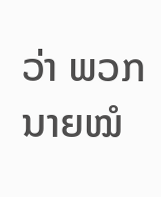ວ່າ ພວກນາຍໝໍ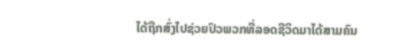ໄດ້ຖືກສົ່ງໄປຊ່ວຍປົວພວກທີ່ລອດຊີວິດມາໄດ້ສາມຄົນ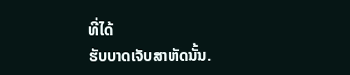ທີ່ໄດ້
ຮັບບາດເຈັບສາຫັດນັ້ນ.